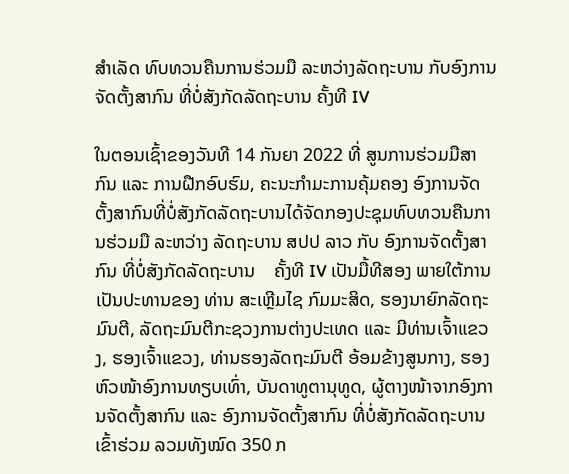ສຳເລັດ ທົບທວນຄືນການຮ່ວມມື ລະຫວ່າງລັດຖະບານ ກັບອົງການຈັດຕັ້ງສາກົນ ທີ່ບໍ່ສັງກັດລັດຖະບານ ຄັ້ງທີ IV

ໃນຕອນເຊົ້າຂອງວັນທີ 14 ກັນຍາ 2022 ທີ່ ສູນການຮ່ວມມືສາກົນ ແລະ ການຝືກອົບຮົມ, ຄະນະກຳມະການຄຸ້ມຄອງ ອົງການຈັດຕັ້ງສາກົນທີ່ບໍ່ສັງກັດລັດຖະບານໄດ້ຈັດກອງປະຊຸມທົບທວນຄືນການຮ່ວມມື ລະຫວ່າງ ລັດຖະບານ ສປປ ລາວ ກັບ ອົງການຈັດຕັ້ງສາກົນ ທີ່ບໍ່ສັງກັດລັດຖະບານ    ຄັ້ງທີ IV ເປັນມື້ທີສອງ ພາຍໃຕ້ການເປັນປະທານຂອງ ທ່ານ ສະເຫຼີມໄຊ ກົມມະສິດ, ຮອງນາຍົກລັດຖະມົນຕີ, ລັດຖະມົນຕີກະຊວງການຕ່າງປະເທດ ແລະ ມີທ່ານເຈົ້າແຂວງ, ຮອງເຈົ້າແຂວງ, ທ່ານຮອງລັດຖະມົນຕີ ອ້ອມຂ້າງສູນກາງ, ຮອງຫົວໜ້າອົງການທຽບເທົ່າ, ບັນດາທູຕານຸທູດ, ຜູ້ຕາງໜ້າຈາກອົງການຈັດຕັ້ງສາກົນ ແລະ ອົງການຈັດຕັ້ງສາກົນ ທີ່ບໍ່ສັງກັດລັດຖະບານເຂົ້າຮ່ວມ ລວມທັງໝົດ 350 ກ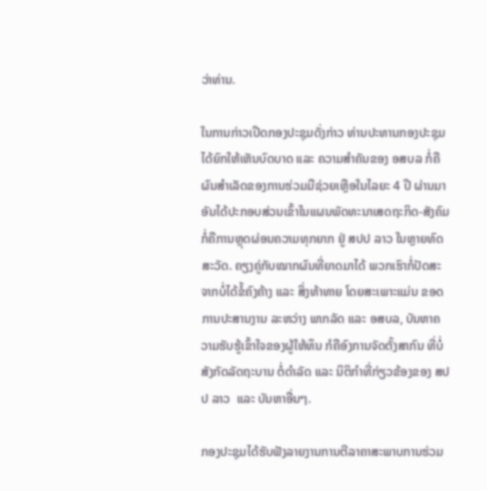ວ່າທ່ານ.

ໃນການກ່າວເປີດກອງປະຊຸມດັ່ງກ່າວ ທ່ານປະທານກອງປະຊຸມ ໄດ້ຍົກໃຫ້ເຫັນບົດບາດ ແລະ ຄວາມສຳຄັນຂອງ ອສບລ ກໍ່ຄືຜົນສຳເລັດຂອງການຮ່ວມມືຊ່ວຍເຫຼືອໃນໄລຍະ 4 ປີ ຜ່ານມາ ອັນໄດ້ປະກອບສ່ວນເຂົ້າໃນແຜນພັດທະນາເສດຖະກິດ-ສັງຄົມ ກໍ່ຄືການຫຼຸດຜ່ອນຄວາມທຸກຍາກ ຢູ່ ສປປ ລາວ ໃນຫຼາຍທົດສະວັດ. ຄຽງຄູ່ກັບໝາກຜົນທີ່ຍາດມາໄດ້ ພວກເຮົາກໍ່ປັດສະຈາກບໍ່ໄດ້ຂໍ້ຄົງຄ້າງ ແລະ ສິ່ງທ້າທາຍ ໂດຍສະເພາະແມ່ນ ຂອດການປະສານງານ ລະຫວ່າງ ພາກລັດ ແລະ ອສບລ, ບັນຫາຄວາມຮັບຮູ້ເຂົ້າໃຈຂອງຜູ້ໃຫ້ທຶນ ກໍຄືອົງການຈັດຕັ້ງສາກົນ ທີ່ບໍ່ສັງກັດລັດຖະບານ ຕໍ່ດຳລັດ ແລະ ນິຕິກຳທີ່ກ່ຽວຂ້ອງຂອງ ສປປ ລາວ  ແລະ ບັນຫາອື່ນໆ.

ກອງປະຊຸມໄດ້ຮັບຟັງລາຍງານການຕີລາຄາສະພາບການຮ່ວມ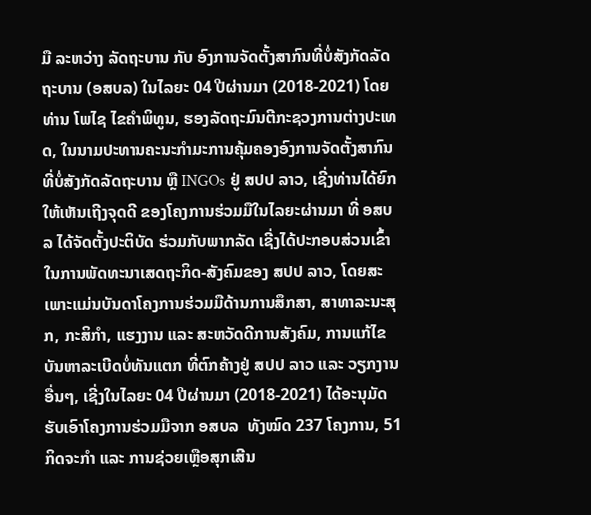ມື ລະຫວ່າງ ລັດຖະບານ ກັບ ອົງການຈັດຕັ້ງສາກົນທີ່ບໍ່ສັງກັດລັດຖະບານ (ອສບລ) ໃນໄລຍະ 04 ປີຜ່ານມາ (2018-2021) ໂດຍ ທ່ານ ໂພໄຊ ໄຂຄຳພິທູນ, ຮອງລັດຖະມົນຕີກະຊວງການຕ່າງປະເທດ, ໃນນາມປະທານຄະນະກຳມະການຄຸ້ມຄອງອົງການຈັດຕັ້ງສາກົນທີ່ບໍ່ສັງກັດລັດຖະບານ ຫຼື INGOs ຢູ່ ສປປ ລາວ, ເຊີ່ງທ່ານໄດ້ຍົກໃຫ້ເຫັນເຖີງຈຸດດີ ຂອງໂຄງການຮ່ວມມືໃນໄລຍະຜ່ານມາ ທີ່ ອສບລ ໄດ້ຈັດຕັ້ງປະຕິບັດ ຮ່ວມກັບພາກລັດ ເຊີ່ງໄດ້ປະກອບສ່ວນເຂົ້າໃນການພັດທະນາເສດຖະກິດ-ສັງຄົມຂອງ ສປປ ລາວ, ໂດຍສະເພາະແມ່ນບັນດາໂຄງການຮ່ວມມືດ້ານການສຶກສາ, ສາທາລະນະສຸກ, ກະສິກຳ, ແຮງງານ ແລະ ສະຫວັດດີການສັງຄົມ, ການແກ້ໄຂບັນຫາລະເບີດບໍ່ທັນແຕກ ທີ່ຕົກຄ້າງຢູ່ ສປປ ລາວ ແລະ ວຽກງານອື່ນໆ, ເຊີ່ງໃນໄລຍະ 04 ປີຜ່ານມາ (2018-2021) ໄດ້ອະນຸມັດຮັບເອົາໂຄງການຮ່ວມມືຈາກ ອສບລ  ທັງໝົດ 237 ໂຄງການ, 51 ກິດຈະກຳ ແລະ ການຊ່ວຍເຫຼືອສຸກເສີນ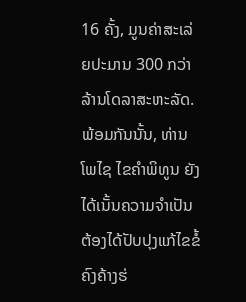16 ຄັ້ງ, ມູນຄ່າສະເລ່ຍປະມານ 300 ກວ່າລ້ານໂດລາສະຫະລັດ. ພ້ອມກັນນັ້ນ, ທ່ານ ໂພໄຊ ໄຂຄຳພິທູນ ຍັງໄດ້ເນັ້ນຄວາມຈຳເປັນຕ້ອງໄດ້ປັບປຸງແກ້ໄຂຂໍ້ຄົງຄ້າງຮ່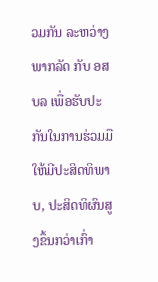ວມກັນ ລະຫວ່າງ ພາກລັດ ກັບ ອສບລ ເພື່ອຮັບປະກັນໃນການຮ່ວມມືໃຫ້ມີປະສິດທິພາບ, ປະສິດທິຜົນສູງຂຶ້ນກວ່າເກົ່າ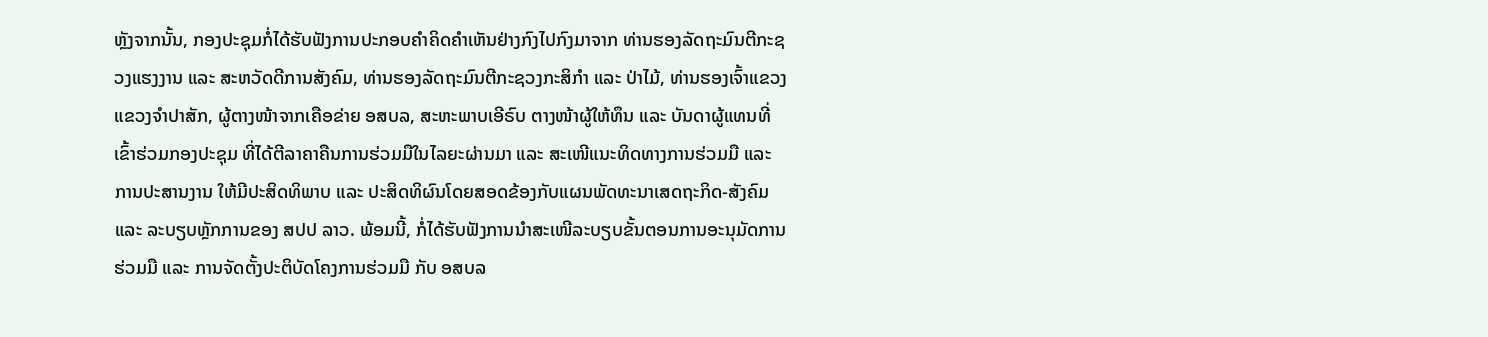ຫຼັງຈາກນັ້ນ, ກອງປະຊຸມກໍ່ໄດ້ຮັບຟັງການປະກອບຄຳຄິດຄຳເຫັນຢ່າງກົງໄປກົງມາຈາກ ທ່ານຮອງລັດຖະມົນຕີກະຊວງແຮງງານ ແລະ ສະຫວັດດີການສັງຄົມ, ທ່ານຮອງລັດຖະມົນຕີກະຊວງກະສິກຳ ແລະ ປ່າໄມ້, ທ່ານຮອງເຈົ້າແຂວງ ແຂວງຈຳປາສັກ, ຜູ້ຕາງໜ້າຈາກເຄືອຂ່າຍ ອສບລ, ສະຫະພາບເອີຣົບ ຕາງໜ້າຜູ້ໃຫ້ທຶນ ແລະ ບັນດາຜູ້ແທນທີ່ເຂົ້າຮ່ວມກອງປະຊຸມ ທີ່ໄດ້ຕີລາຄາຄືນການຮ່ວມມືໃນໄລຍະຜ່ານມາ ແລະ ສະເໜີແນະທິດທາງການຮ່ວມມື ແລະ ການປະສານງານ ໃຫ້ມີປະສິດທິພາບ ແລະ ປະສິດທິຜົນໂດຍສອດຂ້ອງກັບແຜນພັດທະນາເສດຖະກິດ-ສັງຄົມ ແລະ ລະບຽບຫຼັກການຂອງ ສປປ ລາວ. ພ້ອມນີ້, ກໍ່ໄດ້ຮັບຟັງການນຳສະເໜີລະບຽບຂັ້ນຕອນການອະນຸມັດການຮ່ວມມື ແລະ ການຈັດຕັ້ງປະຕິບັດໂຄງການຮ່ວມມື ກັບ ອສບລ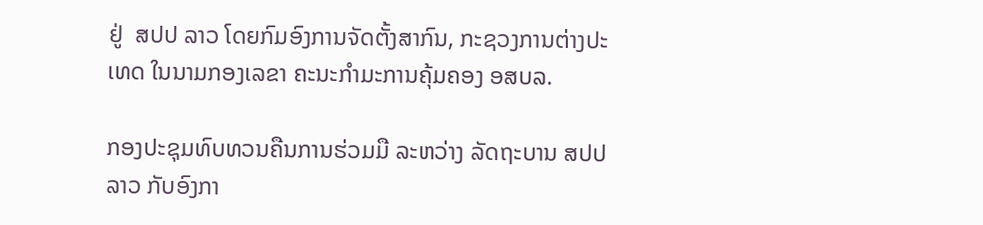ຢູ່  ສປປ ລາວ ໂດຍກົມອົງການຈັດຕັ້ງສາກົນ, ກະຊວງການຕ່າງປະເທດ ໃນນາມກອງເລຂາ ຄະນະກຳມະການຄຸ້ມຄອງ ອສບລ.

ກອງປະຊຸມທົບທວນຄືນການຮ່ວມມື ລະຫວ່າງ ລັດຖະບານ ສປປ ລາວ ກັບອົງກາ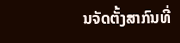ນຈັດຕັ້ງສາກົນທີ່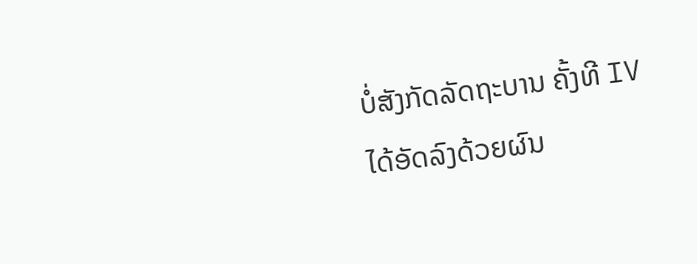ບໍ່ສັງກັດລັດຖະບານ ຄັ້ງທີ IV ໄດ້ອັດລົງດ້ວຍຜົນ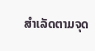ສຳເລັດຕາມຈຸດ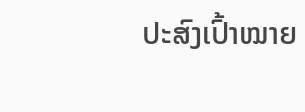ປະສົງເປົ້າໝາຍ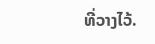ທີ່ວາງໄວ້.